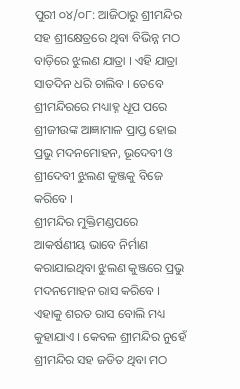ପୁରୀ ୦୪/୦୮: ଆଜିଠାରୁ ଶ୍ରୀମନ୍ଦିର ସହ ଶ୍ରୀକ୍ଷେତ୍ରରେ ଥିବା ବିଭିନ୍ନ ମଠ ବାଡ଼ିରେ ଝୁଲଣ ଯାତ୍ରା । ଏହି ଯାତ୍ରା ସାତଦିନ ଧରି ଚାଲିବ । ତେବେ ଶ୍ରୀମନ୍ଦିରରେ ମଧ୍ୟାହ୍ନ ଧୂପ ପରେ ଶ୍ରୀଜୀଉଙ୍କ ଆଜ୍ଞାମାଳ ପ୍ରାପ୍ତ ହୋଇ ପ୍ରଭୁ ମଦନମୋହନ, ଭୂଦେବୀ ଓ ଶ୍ରୀଦେବୀ ଝୁଲଣ କୁଞ୍ଜକୁ ବିଜେ କରିବେ ।
ଶ୍ରୀମନ୍ଦିର ମୁକ୍ତିମଣ୍ଡପରେ ଆକର୍ଷଣୀୟ ଭାବେ ନିର୍ମାଣ କରାଯାଇଥିବା ଝୁଲଣ କୁଞ୍ଜରେ ପ୍ରଭୁ ମଦନମୋହନ ରାସ କରିବେ । ଏହାକୁ ଶରତ ରାସ ବୋଲି ମଧ୍ୟ କୁହାଯାଏ । କେବଳ ଶ୍ରୀମନ୍ଦିର ନୁହେଁ ଶ୍ରୀମନ୍ଦିର ସହ ଜଡିତ ଥିବା ମଠ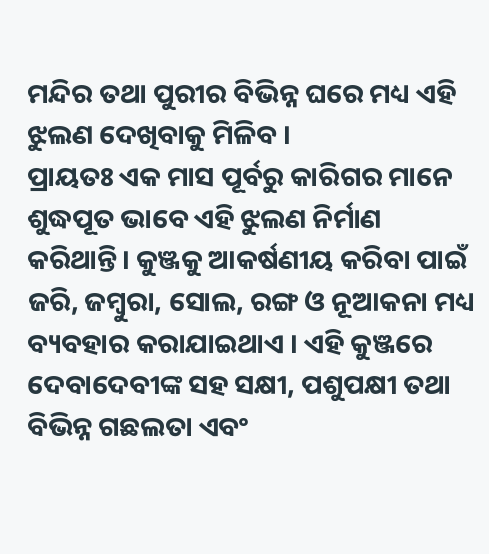ମନ୍ଦିର ତଥା ପୁରୀର ବିଭିନ୍ନ ଘରେ ମଧ୍ୟ ଏହି ଝୁଲଣ ଦେଖିବାକୁ ମିଳିବ ।
ପ୍ରାୟତଃ ଏକ ମାସ ପୂର୍ବରୁ କାରିଗର ମାନେ ଶୁଦ୍ଧପୂତ ଭାବେ ଏହି ଝୁଲଣ ନିର୍ମାଣ କରିଥାନ୍ତି। କୁଞ୍ଜକୁ ଆକର୍ଷଣୀୟ କରିବା ପାଇଁ ଜରି, ଜମ୍ବୁରା, ସୋଲ, ରଙ୍ଗ ଓ ନୂଆକନା ମଧ୍ୟ ବ୍ୟବହାର କରାଯାଇଥାଏ । ଏହି କୁଞ୍ଜରେ ଦେବାଦେବୀଙ୍କ ସହ ସକ୍ଷୀ, ପଶୁପକ୍ଷୀ ତଥା ବିଭିନ୍ନ ଗଛଲତା ଏବଂ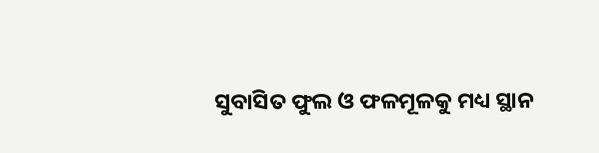ସୁବାସିତ ଫୁଲ ଓ ଫଳମୂଳକୁ ମଧ୍ୟ ସ୍ଥାନ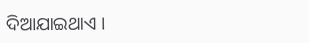ଦିଆଯାଇଥାଏ ।